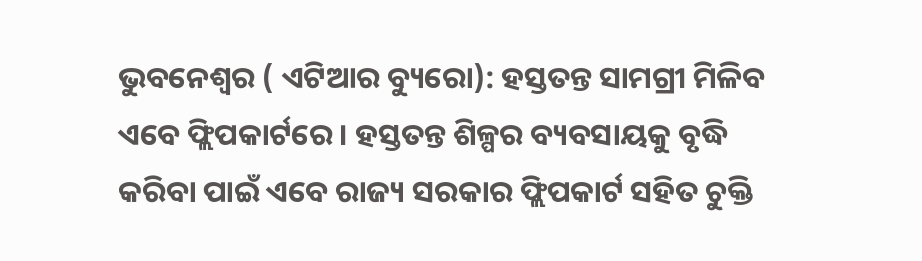ଭୁବନେଶ୍ୱର ( ଏଟିଆର ବ୍ୟୁରୋ): ହସ୍ତତନ୍ତ ସାମଗ୍ରୀ ମିଳିବ ଏବେ ଫ୍ଲିପକାର୍ଟରେ । ହସ୍ତତନ୍ତ ଶିଳ୍ପର ବ୍ୟବସାୟକୁ ବୃଦ୍ଧି କରିବା ପାଇଁ ଏବେ ରାଜ୍ୟ ସରକାର ଫ୍ଲିପକାର୍ଟ ସହିତ ଚୁକ୍ତି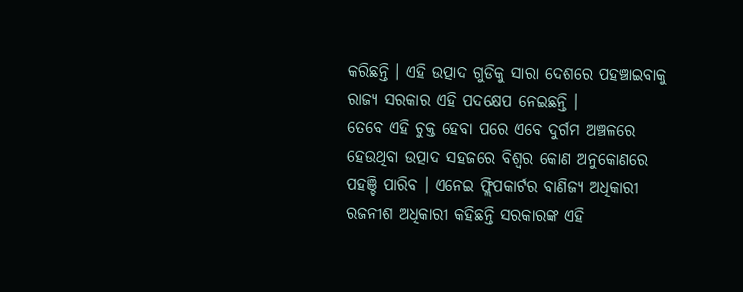କରିଛନ୍ତି । ଏହି ଉତ୍ପାଦ ଗୁଡିକୁ ସାରା ଦେଶରେ ପହଞ୍ଚାଇବାକୁ ରାଜ୍ୟ ସରକାର ଏହି ପଦକ୍ଷେପ ନେଇଛନ୍ତି ।
ତେବେ ଏହି ଚୁକ୍ତ ହେବା ପରେ ଏବେ ଦୁର୍ଗମ ଅଞ୍ଚଳରେ ହେଉଥିବା ଉତ୍ପାଦ ସହଜରେ ବିଶ୍ୱର କୋଣ ଅନୁକୋଣରେ ପହଞ୍ଚି ପାରିବ । ଏନେଇ ଫ୍ଲିପକାର୍ଟର ବାଣିଜ୍ୟ ଅଧିକାରୀ ରଜନୀଶ ଅଧିକାରୀ କହିଛନ୍ତି ସରକାରଙ୍କ ଏହି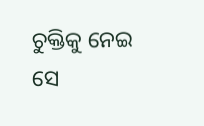ଚୁକ୍ତିକୁ ନେଇ ସେ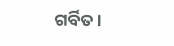ଗର୍ବିତ ।